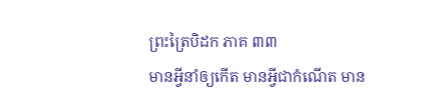ព្រះត្រៃបិដក ភាគ ៣៣
មានអ្វីនាំឲ្យកើត មានអ្វីជាកំណើត មាន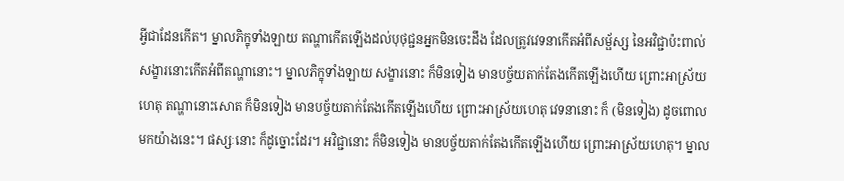អ្វីជាដែនកើត។ ម្នាលភិក្ខុទាំងឡាយ តណ្ហាកើតឡើងដល់បុថុជ្ជនអ្នកមិនចេះដឹង ដែលត្រូវវេទនាកើតអំពីសម្ផ័ស្ស នៃអវិជ្ជាប៉ះពាល់ សង្ខារនោះកើតអំពីតណ្ហានោះ។ ម្នាលភិក្ខុទាំងឡាយ សង្ខារនោះ ក៏មិនទៀង មានបច្ច័យតាក់តែងកើតឡើងហើយ ព្រោះអាស្រ័យហេតុ តណ្ហានោះសោត ក៏មិនទៀង មានបច្ច័យតាក់តែងកើតឡើងហើយ ព្រោះអាស្រ័យហេតុ វេទនានោះ ក៏ (មិនទៀង) ដូចពោលមកយ៉ាងនេះ។ ផស្សៈនោះ ក៏ដូច្នោះដែរ។ អវិជ្ជានោះ ក៏មិនទៀង មានបច្ច័យតាក់តែងកើតឡើងហើយ ព្រោះអាស្រ័យហេតុ។ ម្នាល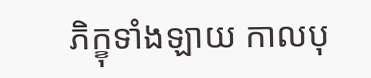ភិក្ខុទាំងឡាយ កាលបុ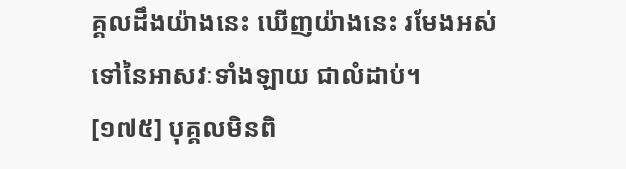គ្គលដឹងយ៉ាងនេះ ឃើញយ៉ាងនេះ រមែងអស់ទៅនៃអាសវៈទាំងឡាយ ជាលំដាប់។
[១៧៥] បុគ្គលមិនពិ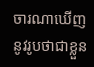ចារណាឃើញ នូវរូបថាជាខ្លួន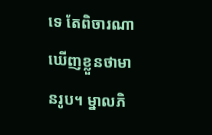ទេ តែពិចារណាឃើញខ្លួនថាមានរូប។ ម្នាលភិ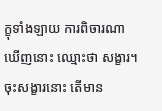ក្ខុទាំងឡាយ ការពិចារណាឃើញនោះ ឈ្មោះថា សង្ខារ។ ចុះសង្ខារនោះ តើមាន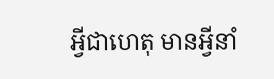អ្វីជាហេតុ មានអ្វីនាំ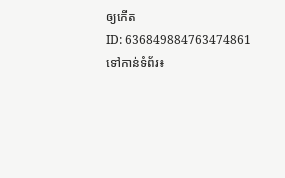ឲ្យកើត
ID: 636849884763474861
ទៅកាន់ទំព័រ៖